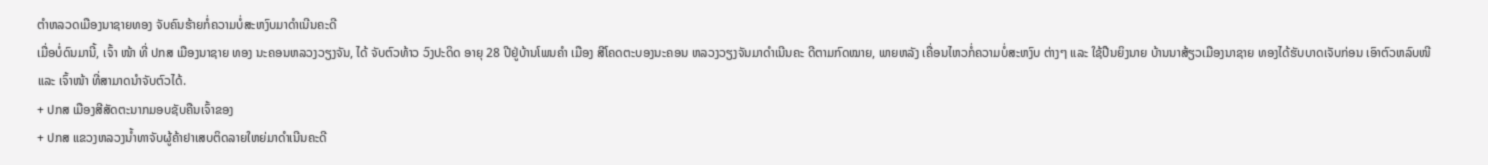ຕຳຫລວດເມືອງນາຊາຍທອງ ຈັບຄົນຮ້າຍກໍ່ຄວາມບໍ່ສະຫງົບມາດຳເນີນຄະດີ
ເມື່ອບໍ່ດົນມານີ້, ເຈົ້າ ໜ້າ ທີ່ ປກສ ເມືອງນາຊາຍ ທອງ ນະຄອນຫລວງວຽງຈັນ, ໄດ້ ຈັບຕົວທ້າວ ວົງປະດິດ ອາຍຸ 28 ປີຢູ່ບ້ານໂພນຄຳ ເມືອງ ສີໂຄດຕະບອງນະຄອນ ຫລວງວຽງຈັນມາດໍາເນີນຄະ ດີຕາມກົດໝາຍ, ພາຍຫລັງ ເຄື່ອນໄຫວກໍ່ຄວາມບໍ່ສະຫງົບ ຕ່າງໆ ແລະ ໃຊ້ປືນຍິງນາຍ ບ້ານນາສ້ຽວເມືອງນາຊາຍ ທອງໄດ້ຮັບບາດເຈັບກ່ອນ ເອົາຕົວຫລົບໜີ ແລະ ເຈົ້າໜ້າ ທີ່ສາມາດນໍາຈັບຕົວໄດ້.
+ ປກສ ເມືອງສີສັດຕະນາກມອບຊັບຄືນເຈົ້າຂອງ
+ ປກສ ແຂວງຫລວງນ້ຳທາຈັບຜູ້ຄ້າຢາເສບຕິດລາຍໃຫຍ່ມາດຳເນີນຄະດີ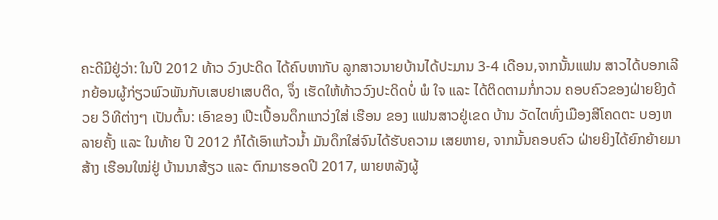ຄະດີມີຢູ່ວ່າ: ໃນປີ 2012 ທ້າວ ວົງປະດິດ ໄດ້ຄົບຫາກັບ ລູກສາວນາຍບ້ານໄດ້ປະມານ 3-4 ເດືອນ,ຈາກນັ້ນແຟນ ສາວໄດ້ບອກເລີກຍ້ອນຜູ້ກ່ຽວພົວພັນກັບເສບຢາເສບຕິດ, ຈຶ່ງ ເຮັດໃຫ້ທ້າວວົງປະດິດບໍ່ ພໍ ໃຈ ແລະ ໄດ້ຕິດຕາມກໍ່ກວນ ຄອບຄົວຂອງຝ່າຍຍິງດ້ວຍ ວິທີຕ່າງໆ ເປັນຕົ້ນ: ເອົາຂອງ ເປີະເປື້ອນດຶກແກວ່ງໃສ່ ເຮືອນ ຂອງ ແຟນສາວຢູ່ເຂດ ບ້ານ ວັດໄຕທົ່ງເມືອງສີໂຄດຕະ ບອງຫລາຍຄັ້ງ ແລະ ໃນທ້າຍ ປີ 2012 ກໍໄດ້ເອົາແກ້ວນ້ຳ ມັນດຶກໃສ່ຈົນໄດ້ຮັບຄວາມ ເສຍຫາຍ, ຈາກນັ້ນຄອບຄົວ ຝ່າຍຍິງໄດ້ຍົກຍ້າຍມາສ້າງ ເຮືອນໃໝ່ຢູ່ ບ້ານນາສ້ຽວ ແລະ ຕົກມາຮອດປີ 2017, ພາຍຫລັງຜູ້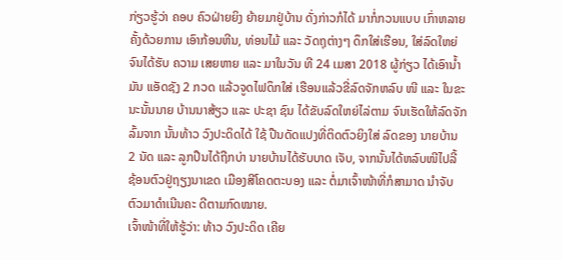ກ່ຽວຮູ້ວ່າ ຄອບ ຄົວຝ່າຍຍິງ ຍ້າຍມາຢູ່ບ້ານ ດັ່ງກ່າວກໍໄດ້ ມາກໍ່ກວນແບບ ເກົ່າຫລາຍຄັ້ງດ້ວຍການ ເອົາກ້ອນຫີນ, ທ່ອນໄມ້ ແລະ ວັດຖຸຕ່າງໆ ດຶກໃສ່ເຮືອນ, ໃສ່ລົດໃຫຍ່ຈົນໄດ້ຮັບ ຄວາມ ເສຍຫາຍ ແລະ ມາໃນວັນ ທີ 24 ເມສາ 2018 ຜູ້ກ່ຽວ ໄດ້ເອົານ້ຳມັນ ແອັດຊັງ 2 ກວດ ແລ້ວຈູດໄຟດຶກໃສ່ ເຮືອນແລ້ວຂີ່ລົດຈັກຫລົບ ໜີ ແລະ ໃນຂະນະນັ້ນນາຍ ບ້ານນາສ້ຽວ ແລະ ປະຊາ ຊົນ ໄດ້ຂັບລົດໃຫຍ່ໄລ່ຕາມ ຈົນເຮັດໃຫ້ລົດຈັກລົ້ມຈາກ ນັ້ນທ້າວ ວົງປະດິດໄດ້ ໃຊ້ ປືນດັດແປງທີ່ຕິດຕົວຍິງໃສ່ ລົດຂອງ ນາຍບ້ານ 2 ນັດ ແລະ ລູກປືນໄດ້ຖືກບ່າ ນາຍບ້ານໄດ້ຮັບບາດ ເຈັບ, ຈາກນັ້ນໄດ້ຫລົບໜີໄປລີ້ ຊ້ອນຕົວຢູ່ຖຽງນາເຂດ ເມືອງສີໂຄດຕະບອງ ແລະ ຕໍ່ມາເຈົ້າໜ້າທີ່ກໍສາມາດ ນໍາຈັບຕົວມາດຳເນີນຄະ ດີຕາມກົດໝາຍ.
ເຈົ້າໜ້າທີ່ໃຫ້ຮູ້ວ່າ: ທ້າວ ວົງປະດິດ ເຄີຍ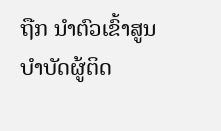ຖືກ ນຳຕົວເຂົ້າສູນບຳບັດຜູ້ຕິດ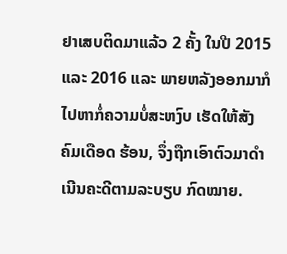ຢາເສບຕິດມາແລ້ວ 2 ຄັ້ງ ໃນປີ 2015 ແລະ 2016 ແລະ ພາຍຫລັງອອກມາກໍ ໄປຫາກໍ່ຄວາມບໍ່ສະຫງົບ ເຮັດໃຫ້ສັງຄົມເດືອດ ຮ້ອນ, ຈຶ່ງຖືກເອົາຕົວມາດໍາ ເນີນຄະດີຕາມລະບຽບ ກົດໝາຍ.